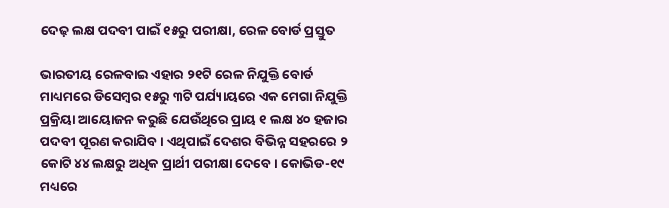ଦେଢ଼ ଲକ୍ଷ ପଦବୀ ପାଇଁ ୧୫ରୁ ପରୀକ୍ଷା, ରେଳ ବୋର୍ଡ ପ୍ରସ୍ତୁତ

ଭାରତୀୟ ରେଳବାଇ ଏହାର ୨୧ଟି ରେଳ ନିଯୁକ୍ତି ବୋର୍ଡ ମାଧ୍ୟମରେ ଡିସେମ୍ବର ୧୫ରୁ ୩ଟି ପର୍ଯ୍ୟାୟରେ ଏକ ମେଗା ନିଯୁକ୍ତି ପ୍ରକ୍ରିୟା ଆୟୋଜନ କରୁଛି ଯେଉଁଥିରେ ପ୍ରାୟ ୧ ଲକ୍ଷ ୪୦ ହଜାର ପଦବୀ ପୂରଣ କରାଯିବ। ଏଥିପାଇଁ ଦେଶର ବିଭିନ୍ନ ସହରରେ ୨ କୋଟି ୪୪ ଲକ୍ଷରୁ ଅଧିକ ପ୍ରାର୍ଥୀ ପରୀକ୍ଷା ଦେବେ। କୋଭିଡ-୧୯ ମଧ୍ୟରେ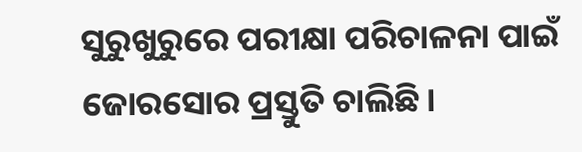ସୁରୁଖୁରୁରେ ପରୀକ୍ଷା ପରିଚାଳନା ପାଇଁ ଜୋରସୋର ପ୍ରସ୍ତୁତି ଚାଲିଛି।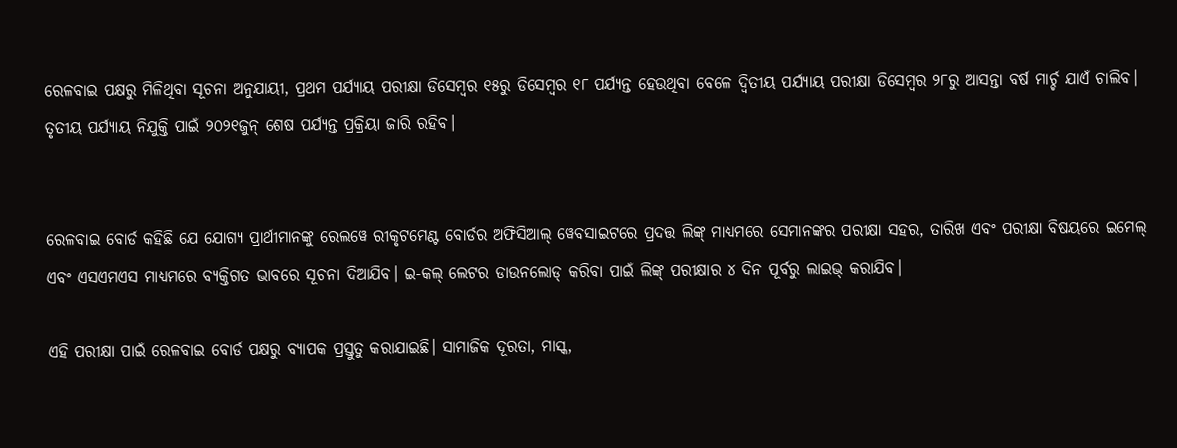ରେଳବାଇ ପକ୍ଷରୁ ମିଳିଥିବା ସୂଚନା ଅନୁଯାୟୀ, ପ୍ରଥମ ପର୍ଯ୍ୟାୟ ପରୀକ୍ଷା ଡିସେମ୍ବର ୧୫ରୁ ଡିସେମ୍ବର ୧୮ ପର୍ଯ୍ୟନ୍ତ ହେଉଥିବା ବେଳେ ଦ୍ଵିତୀୟ ପର୍ଯ୍ୟାୟ ପରୀକ୍ଷା ଡିସେମ୍ବର ୨୮ରୁ ଆସନ୍ତା ବର୍ଷ ମାର୍ଚ୍ଚ ଯାଏଁ ଚାଲିବ। ତୃତୀୟ ପର୍ଯ୍ୟାୟ ନିଯୁକ୍ତି ପାଇଁ ୨୦୨୧ଜୁନ୍ ଶେଷ ପର୍ଯ୍ୟନ୍ତ ପ୍ରକ୍ରିୟା ଜାରି ରହିବ।


ରେଳବାଇ ବୋର୍ଡ କହିଛି ଯେ ଯୋଗ୍ୟ ପ୍ରାର୍ଥୀମାନଙ୍କୁ ରେଲୱେ ରୀକୃଟମେଣ୍ଟ ବୋର୍ଡର ଅଫିସିଆଲ୍ ୱେବସାଇଟରେ ପ୍ରଦତ୍ତ ଲିଙ୍କ୍ ମାଧ୍ୟମରେ ସେମାନଙ୍କର ପରୀକ୍ଷା ସହର, ତାରିଖ ଏବଂ ପରୀକ୍ଷା ବିଷୟରେ ଇମେଲ୍ ଏବଂ ଏସଏମଏସ ମାଧ୍ୟମରେ ବ୍ୟକ୍ତିଗତ ଭାବରେ ସୂଚନା ଦିଆଯିବ। ଇ-କଲ୍ ଲେଟର ଡାଉନଲୋଡ୍ କରିବା ପାଇଁ ଲିଙ୍କ୍ ପରୀକ୍ଷାର ୪ ଦିନ ପୂର୍ବରୁ ଲାଇଭ୍ କରାଯିବ।

ଏହି ପରୀକ୍ଷା ପାଇଁ ରେଳବାଇ ବୋର୍ଡ ପକ୍ଷରୁ ବ୍ୟାପକ ପ୍ରସ୍ତୁତୁ କରାଯାଇଛି। ସାମାଜିକ ଦୂରତା, ମାସ୍କ,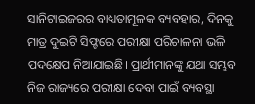ସାନିଟାଇଜରର ବାଧ୍ୟତାମୂଳକ ବ୍ୟବହାର, ଦିନକୁ ମାତ୍ର ଦୁଇଟି ସିଫ୍ଟରେ ପରୀକ୍ଷା ପରିଚାଳନା ଭଳି ପଦକ୍ଷେପ ନିଆଯାଇଛି। ପ୍ରାର୍ଥୀମାନଙ୍କୁ ଯଥା ସମ୍ଭବ ନିଜ ରାଜ୍ୟରେ ପରୀକ୍ଷା ଦେବା ପାଇଁ ବ୍ୟବସ୍ଥା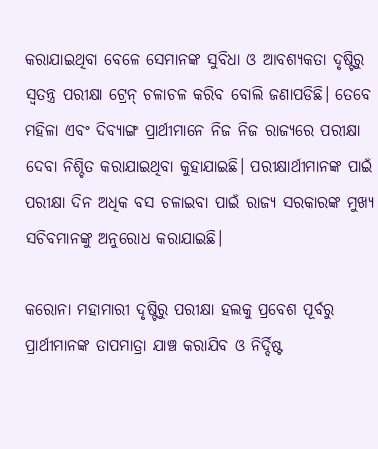କରାଯାଇଥିବା ବେଳେ ସେମାନଙ୍କ ସୁବିଧା ଓ ଆବଶ୍ୟକତା ଦୃଷ୍ଟିରୁ ସ୍ୱତନ୍ତ୍ର ପରୀକ୍ଷା ଟ୍ରେନ୍ ଚଳାଚଳ କରିବ ବୋଲି ଜଣାପଡିଛି। ତେବେ ମହିଳା ଏବଂ ଦିବ୍ୟାଙ୍ଗ ପ୍ରାର୍ଥୀମାନେ ନିଜ ନିଜ ରାଜ୍ୟରେ ପରୀକ୍ଷା ଦେବା ନିଶ୍ଚିତ କରାଯାଇଥିବା କୁହାଯାଇଛି। ପରୀକ୍ଷାର୍ଥୀମାନଙ୍କ ପାଇଁ ପରୀକ୍ଷା ଦିନ ଅଧିକ ବସ ଚଳାଇବା ପାଇଁ ରାଜ୍ୟ ସରକାରଙ୍କ ମୁଖ୍ୟ ସଚିବମାନଙ୍କୁ ଅନୁରୋଧ କରାଯାଇଛି।

କରୋନା ମହାମାରୀ ଦୃଷ୍ଟିରୁ ପରୀକ୍ଷା ହଲକୁ ପ୍ରବେଶ ପୂର୍ବରୁ ପ୍ରାର୍ଥୀମାନଙ୍କ ତାପମାତ୍ରା ଯାଞ୍ଚ କରାଯିବ ଓ ନିର୍ଦ୍ଦିଷ୍ଟ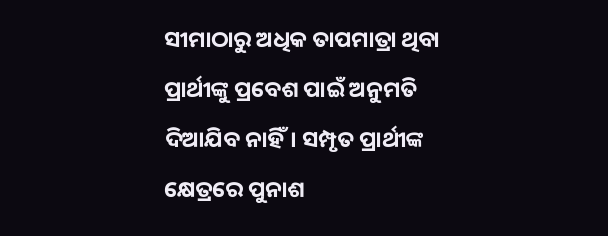ସୀମାଠାରୁ ଅଧିକ ତାପମାତ୍ରା ଥିବା ପ୍ରାର୍ଥୀଙ୍କୁ ପ୍ରବେଶ ପାଇଁ ଅନୁମତି ଦିଆଯିବ ନାହିଁ। ସମ୍ପୃତ ପ୍ରାର୍ଥୀଙ୍କ କ୍ଷେତ୍ରରେ ପୁନାଶ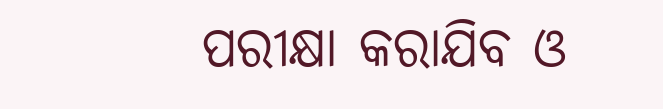ପରୀକ୍ଷା କରାଯିବ ଓ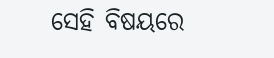ସେହି ବିଷୟରେ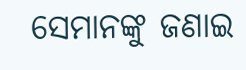ସେମାନଙ୍କୁ ଜଣାଇ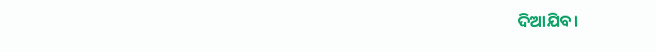ଦିଆଯିବ।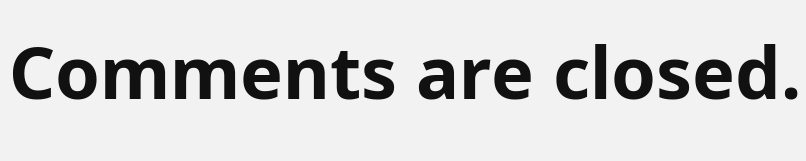Comments are closed.